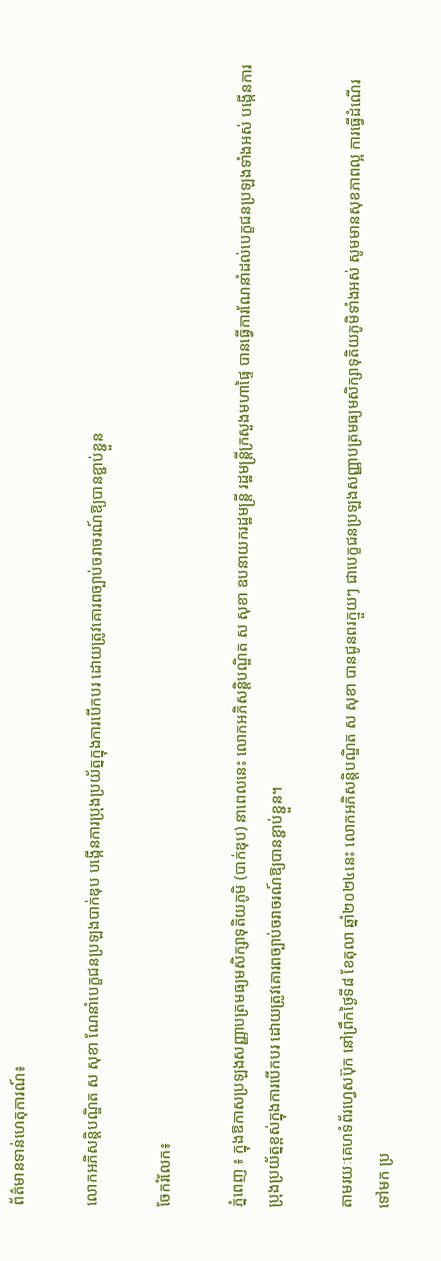ព័ត៌មានទាន់ហេតុការណ៍៖

លោកអភិសន្ដិបណ្ឌិត ស សុខា ណែនាំបេក្ខជនប្រឡងបាក់ឌុប បង្កើនការប្រុងប្រយ័ត្នក្នុងការបើកបរ ដោយត្រូវគោរពច្បាប់ចរាចរណ៍ឱ្យបានខ្ជាប់ខ្ជួន

ចែករំលែក៖

ភ្នំពេញ ៖ ក្នុងឱកាសប្រឡងសញ្ញាបត្រមធ្យមសិក្សាទុតិយភូមិ (បាក់ឌុប) នាពេលនេះ លោកអភិសន្ដិបណ្ឌិត ស សុខា ឧបនាយករដ្ឋមន្ដ្រី រដ្ឋមន្ដ្រីក្រសួងមហាផ្ទៃ បានធ្វើការណែនាំដល់បេក្ខជនប្រឡងទាំងអស់ បង្កើនការប្រុងប្រយ័ត្នខ្ពស់ក្នុងការបើកបរ ដោយត្រូវគោរពច្បាប់ចរាចរណ៍ឱ្យបានខ្ជាប់ខ្ជួន។

តាមរយៈគេហទំព័រហ្វេសប៊ុក នៅព្រឹកថ្ងៃទី៨ ខែតុលា ឆ្នាំ២០២៤នេះ លោកអភិសន្ដិបណ្ឌិត ស សុខា បានជូនពរក្មួយៗ ជាបេក្ខជនប្រឡងសញ្ញាបត្រមធ្យមសិក្សាទុតិយភូមិទាំងអស់ សូមមានសុខភាពល្អ ការធ្វើដំណើរទៅមក ប្រ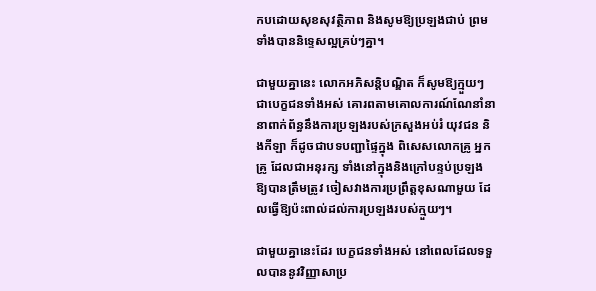កបដោយសុខសុវត្ថិភាព និងសូមឱ្យប្រឡងជាប់ ព្រមទាំងបាននិទ្ទេសល្អគ្រប់ៗគ្នា។

ជាមួយគ្នានេះ លោកអភិសន្ដិបណ្ឌិត ក៏សូមឱ្យក្មួយៗ ជាបេក្ខជនទាំងអស់ គោរពតាមគោលការណ៍ណែនាំនានាពាក់ព័ន្ធនឹងការប្រឡងរបស់ក្រសួងអប់រំ យុវជន និងកីឡា ក៏ដូចជាបទបញ្ជាផ្ទៃក្នុង ពិសេសលោកគ្រូ អ្នកគ្រូ ដែលជាអនុរក្ស ទាំងនៅក្នុងនិងក្រៅបន្ទប់ប្រឡង ឱ្យបានត្រឹមត្រូវ ចៀសវាងការប្រព្រឹត្តខុសណាមួយ ដែលធ្វើឱ្យប៉ះពាល់ដល់ការប្រឡងរបស់ក្មួយៗ។

ជាមួយគ្នានេះដែរ បេក្ខជនទាំងអស់ នៅពេលដែលទទួលបាននូវវិញ្ញាសាប្រ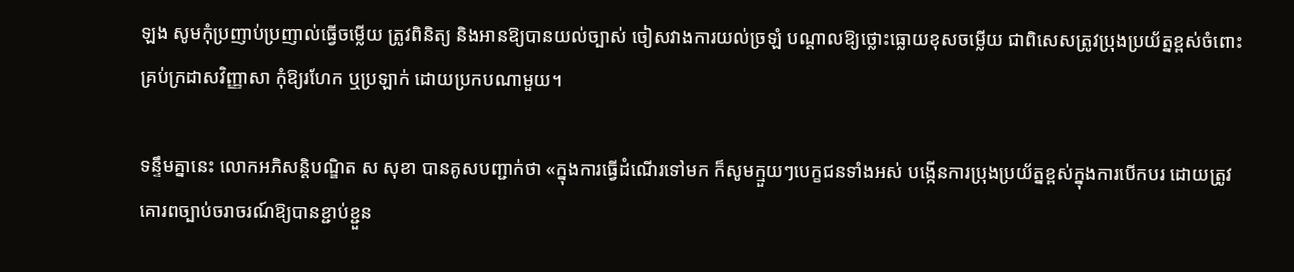ឡង សូមកុំប្រញាប់ប្រញាល់ធ្វើចម្លើយ ត្រូវពិនិត្យ និងអានឱ្យបានយល់ច្បាស់ ចៀសវាងការយល់ច្រឡំ បណ្តាលឱ្យថ្លោះធ្លោយខុសចម្លើយ ជាពិសេសត្រូវប្រុងប្រយ័ត្នខ្ពស់ចំពោះគ្រប់ក្រដាសវិញ្ញាសា កុំឱ្យរហែក ឬប្រឡាក់ ដោយប្រកបណាមួយ។

ទន្ទឹមគ្នានេះ លោកអភិសន្ដិបណ្ឌិត ស សុខា បានគូសបញ្ជាក់ថា «ក្នុងការធ្វើដំណើរទៅមក ក៏សូមក្មួយៗបេក្ខជនទាំងអស់ បង្កើនការប្រុងប្រយ័ត្នខ្ពស់ក្នុងការបើកបរ ដោយត្រូវគោរពច្បាប់ចរាចរណ៍ឱ្យបានខ្ជាប់ខ្ជួន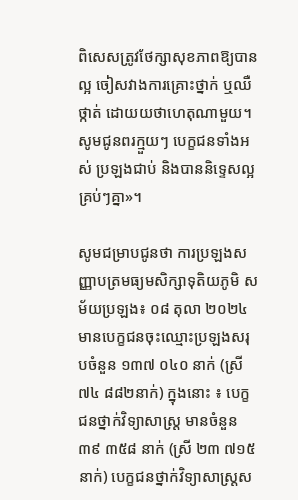ពិសេសត្រូវថែក្សាសុខភាពឱ្យបានល្អ ចៀសវាងការគ្រោះថ្នាក់ ឬឈឺថ្កាត់ ដោយយថាហេតុណាមួយ។ សូមជូនពរក្មួយៗ បេក្ខជនទាំងអស់ ប្រឡងជាប់ និងបាននិទ្ទេសល្អគ្រប់ៗគ្នា»។

សូមជម្រាបជូនថា ការប្រឡងសញ្ញាបត្រមធ្យមសិក្សាទុតិយភូមិ សម័យប្រឡង៖ ០៨ តុលា ២០២៤ មានបេក្ខជនចុះឈ្មោះប្រឡងសរុបចំនួន ១៣៧ ០៤០ នាក់ (ស្រី ៧៤ ៨៨២នាក់) ក្នុងនោះ ៖ បេក្ខជនថ្នាក់វិទ្យាសាស្ត្រ មានចំនួន៣៩ ៣៥៨ នាក់ (ស្រី ២៣ ៧១៥ នាក់) បេក្ខជនថ្នាក់វិទ្យាសាស្ត្រស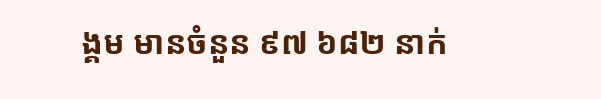ង្គម មានចំនួន ៩៧ ៦៨២ នាក់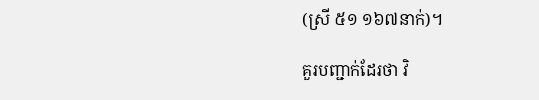(ស្រី ៥១ ១៦៧នាក់)។

គួរបញ្ជាក់ដែរថា វិ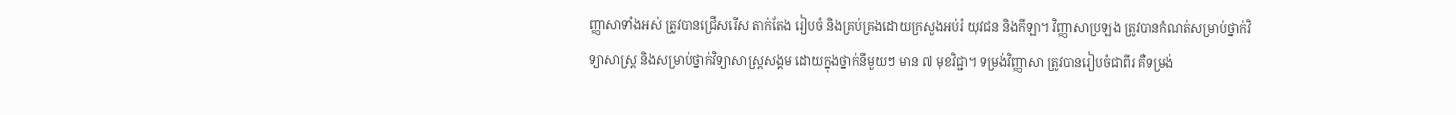ញ្ញាសាទាំងអស់ ត្រូវបានជ្រើសរើស តាក់តែង រៀបចំ និងគ្រប់គ្រងដោយក្រសួងអប់រំ យុវជន និងកីឡា។ វិញ្ញាសាប្រឡង ត្រូវបានកំណត់សម្រាប់ថ្នាក់វិទ្យាសាស្ត្រ និងសម្រាប់ថ្នាក់វិទ្យាសាស្ត្រសង្គម ដោយក្នុងថ្នាក់នីមួយៗ មាន ៧ មុខវិជ្ជា។ ទម្រង់វិញ្ញាសា ត្រូវបានរៀបចំជាពីរ គឺទម្រង់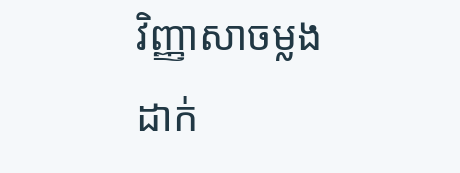វិញ្ញាសាចម្លងដាក់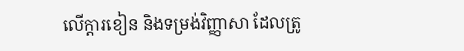លើក្តារខៀន និងទម្រង់វិញ្ញាសា ដែលត្រូ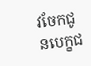វចែកជូនបេក្ខជ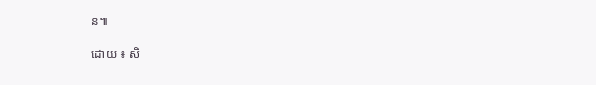ន៕

ដោយ ៖ សិ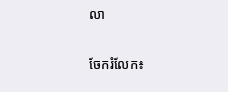លា


ចែករំលែក៖